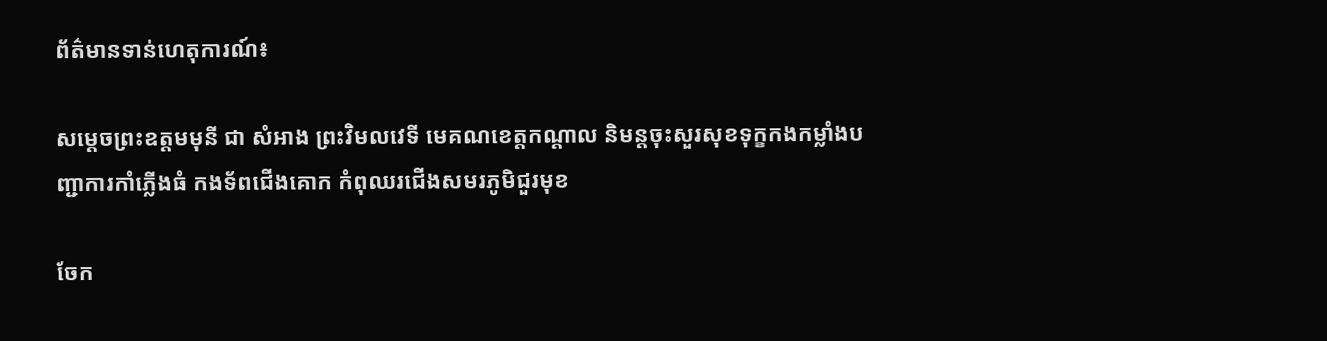ព័ត៌មានទាន់ហេតុការណ៍៖

សម្តេចព្រះឧត្តមមុនី ជា សំអាង ព្រះវិមលវេទី មេគណខេត្តកណ្តាល និមន្តចុះសួរសុខទុក្ខកងកម្លាំងបញ្ជាការកាំភ្លើងធំ កងទ័ពជើងគោក កំពុឈរជើងសមរភូមិជួរមុខ

ចែក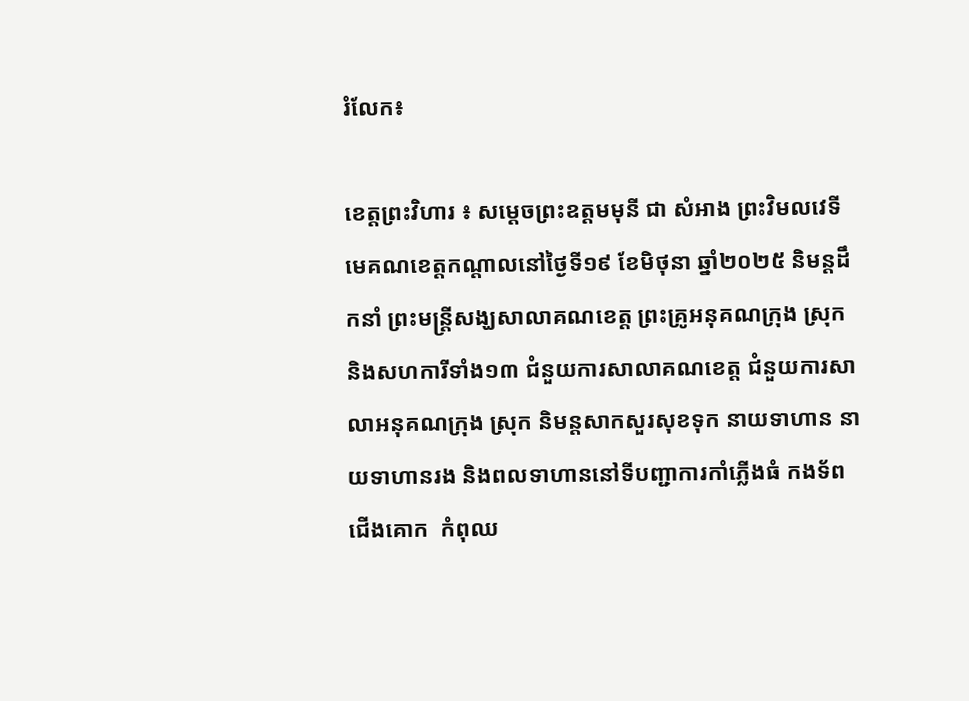រំលែក៖

ខេត្តព្រះវិហារ ៖ សម្តេចព្រះឧត្តមមុនី ជា សំអាង ព្រះវិមលវេទី មេគណខេត្តកណ្តាលនៅថ្ងៃទី១៩ ខែមិថុនា ឆ្នាំ២០២៥ និមន្តដឹកនាំ ព្រះមន្ត្រីសង្ឃសាលាគណខេត្ត ព្រះគ្រូអនុគណក្រុង ស្រុក និងសហការីទាំង១៣ ជំនួយការសាលាគណខេត្ត ជំនួយការសាលាអនុគណក្រុង ស្រុក និមន្តសាកសួរសុខទុក នាយទាហាន នាយទាហានរង និងពលទាហាននៅទីបញ្ជាការកាំភ្លើងធំ កងទ័ពជើងគោក  កំពុឈ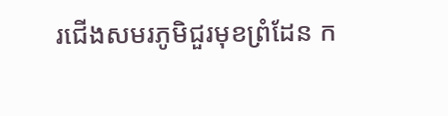រជើងសមរភូមិជួរមុខព្រំដែន ក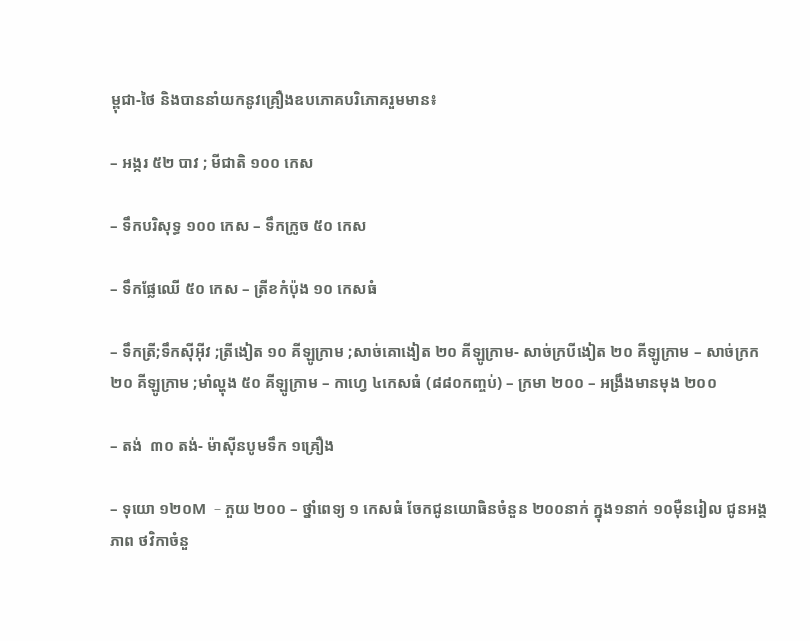ម្ពុជា-ថៃ និងបាននាំយកនូវគ្រឿងឧបភោគបរិភោគរួមមាន៖

– អង្ករ ៥២ បាវ ; មីជាតិ ១០០ កេស

– ទឹកបរិសុទ្ធ ១០០ កេស – ទឹកក្រូច ៥០ កេស

– ទឹកផ្លែឈើ ៥០ កេស – ត្រីខកំប៉ុង ១០ កេសធំ

– ទឹកត្រី;ទឹកសុីអុីវ ;ត្រីងៀត ១០ គីឡូក្រាម ;សាច់គោងៀត ២០ គីឡូក្រាម- សាច់ក្របីងៀត ២០ គីឡូក្រាម – សាច់ក្រក ២០ គីឡូក្រាម ;មាំល្ហុង ៥០ គីឡូក្រាម – កាហ្វេ ៤កេសធំ (៨៨០កញ្ចប់) – ក្រមា ២០០ – អង្រឹងមានមុង ២០០

– តង់  ៣០ តង់- ម៉ាសុីនបូមទឹក ១គ្រឿង

– ទុយោ ១២០M  – ភួយ ២០០ – ថ្នាំពេទ្យ ១ កេសធំ ចែកជូនយោធិនចំនួន ២០០នាក់ ក្នុង១នាក់ ១០មុឺនរៀល ជូនអង្គភាព ថវិកាចំនួ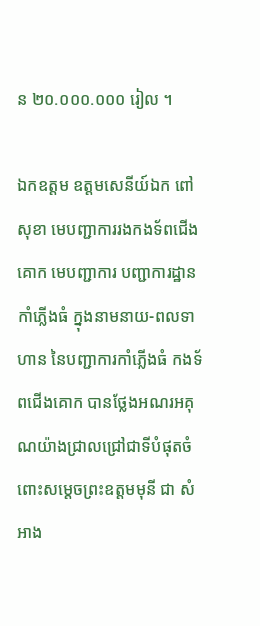ន ២០.០០០.០០០ រៀល ។

ឯកឧត្តម ឧត្តមសេនីយ៍ឯក ពៅ សុខា មេបញ្ជាការរងកងទ័ពជើងគោក មេបញ្ជាការ បញ្ជាការដ្ឋានកាំភ្លើងធំ ក្នុងនាមនាយ-ពលទាហាន នៃបញ្ជាការកាំភ្លើងធំ កងទ័ពជើងគោក បានថ្លែងអណរអគុណយ៉ាងជ្រាលជ្រៅជាទីបំផុតចំពោះសម្តេចព្រះឧត្តមមុនី ជា សំអាង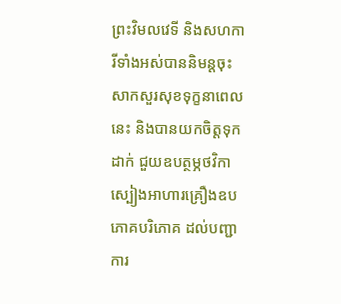ព្រះវិមលវេទី និងសហការីទាំងអស់បាននិមន្តចុះសាកសួរសុខទុក្ខនាពេលនេះ និងបានយកចិត្តទុកដាក់ ជួយឧបត្ថម្ភថវិកា ស្បៀងអាហារគ្រឿងឧបភោគបរិភោគ ដល់បញ្ជាការ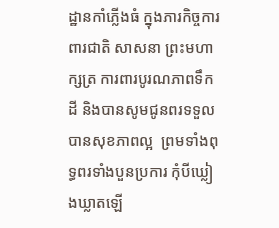ដ្ឋានកាំភ្លើងធំ ក្នុងភារកិច្ចការពារជាតិ សាសនា ព្រះមហាក្សត្រ ការពារបូរណភាពទឹកដី និងបានសូមជូនពរទទួលបានសុខភាពល្អ  ព្រមទាំងពុទ្ធពរទាំងបួនប្រការ កុំបីឃ្លៀងឃ្លាតឡើ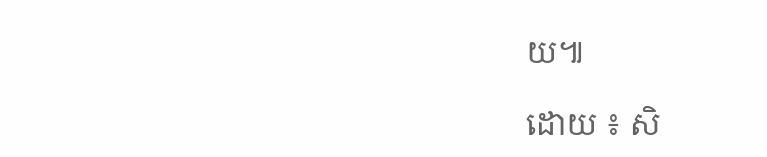យ៕

ដោយ ៖ សិ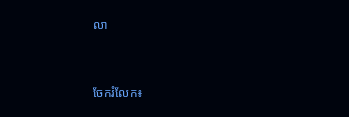លា


ចែករំលែក៖